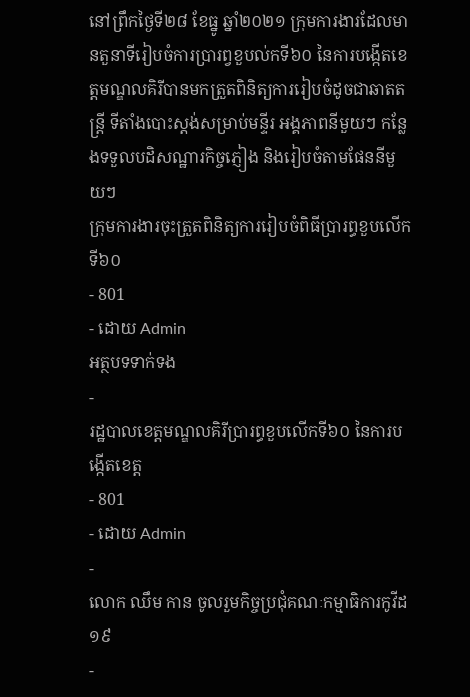នៅព្រឹកថ្ងៃទី២៨ ខែធ្នូ ឆ្នាំ២០២១ ក្រុមការងារដែលមានតួនាទីរៀបចំការប្រារព្វខួបល់កទី៦០ នៃការបង្កើតខេត្តមណ្ឌលគិរីបានមកត្រួតពិនិត្យការរៀបចំដូចជាឆាតតន្រ្តី ទីតាំងបោះស្តង់សម្រាប់មន្ទីរ អង្គភាពនីមួយៗ កន្លែងទទួលបដិសណ្ឋារកិច្ចភ្ញៀង និងរៀបចំតាមផែននីមួយៗ
ក្រុមការងារចុះត្រួតពិនិត្យការរៀបចំពិធីប្រារព្ធខួបលើកទី៦០
- 801
- ដោយ Admin
អត្ថបទទាក់ទង
-
រដ្ឋបាលខេត្តមណ្ឌលគិរីប្រារព្ធខួបលើកទី៦០ នៃការបង្កើតខេត្ត
- 801
- ដោយ Admin
-
លោក ឈឹម កាន ចូលរួមកិច្ចប្រជុំគណៈកម្មាធិការកូវីដ១៩
-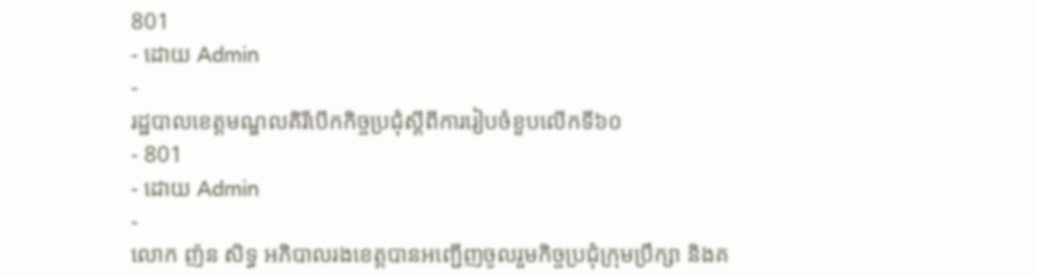801
- ដោយ Admin
-
រដ្ឋបាលខេត្តមណ្ឌលគិរីបើកកិច្ចប្រជុំស្តីពីការរៀបចំខួបលើកទី៦០
- 801
- ដោយ Admin
-
លោក ញ៉ន សិទ្ធ អភិបាលរងខេត្តបានអញ្ជើញចូលរួមកិច្ចប្រជុំក្រុមប្រឹក្សា និងគ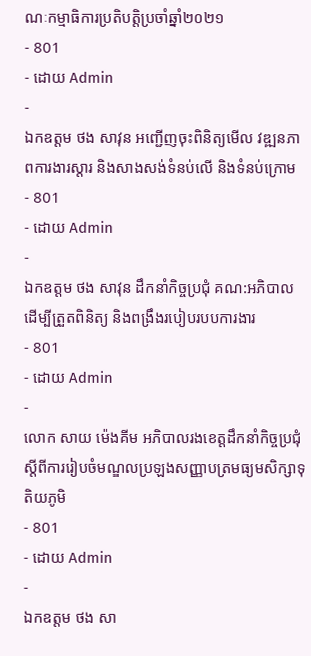ណៈកម្មាធិការប្រតិបត្តិប្រចាំឆ្នាំ២០២១
- 801
- ដោយ Admin
-
ឯកឧត្តម ថង សាវុន អញ្ជើញចុះពិនិត្យមើល វឌ្ឍនភាពការងារស្ដារ និងសាងសង់ទំនប់លើ និងទំនប់ក្រោម
- 801
- ដោយ Admin
-
ឯកឧត្តម ថង សាវុន ដឹកនាំកិច្ចប្រជុំ គណ:អភិបាល ដើម្បីត្រួតពិនិត្យ និងពង្រឹងរបៀបរបបការងារ
- 801
- ដោយ Admin
-
លោក សាយ ម៉េងគីម អភិបាលរងខេត្តដឹកនាំកិច្ចប្រជុំ ស្តីពីការរៀបចំមណ្ឌលប្រឡងសញ្ញាបត្រមធ្យមសិក្សាទុតិយភូមិ
- 801
- ដោយ Admin
-
ឯកឧត្តម ថង សា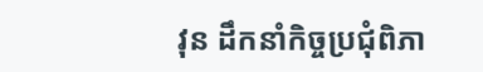វុន ដឹកនាំកិច្ចប្រជុំពិភា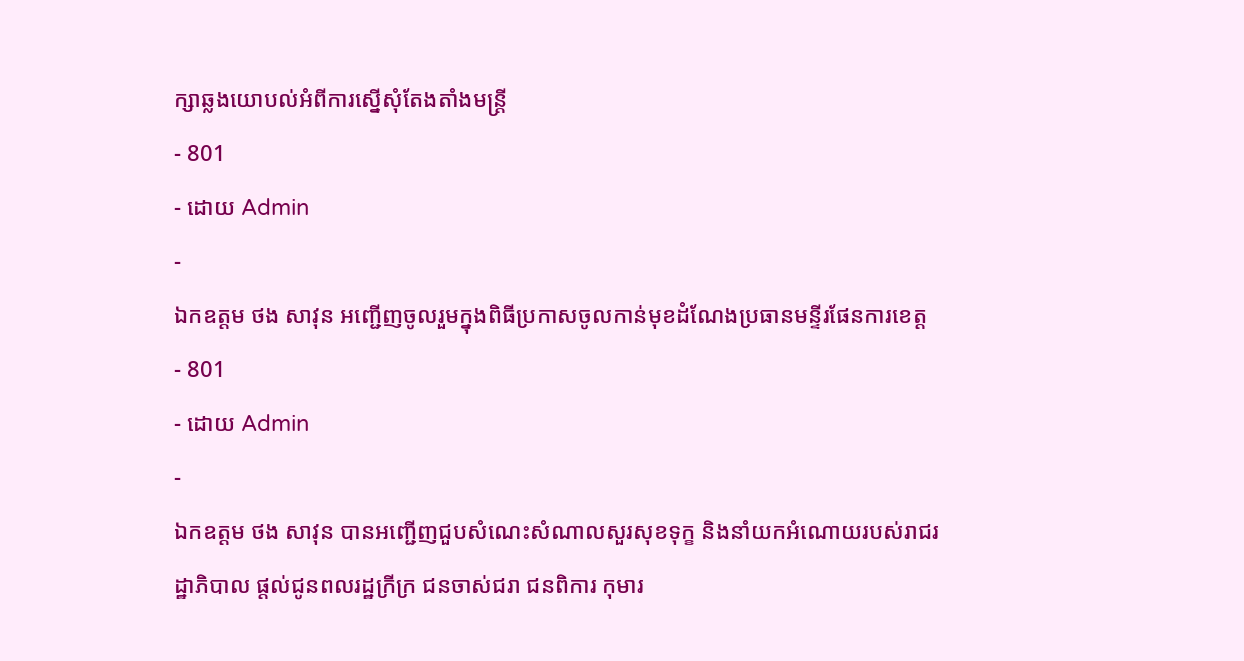ក្សាឆ្លងយោបល់អំពីការស្នើសុំតែងតាំងមន្រ្តី
- 801
- ដោយ Admin
-
ឯកឧត្តម ថង សាវុន អញ្ជើញចូលរួមក្នុងពិធីប្រកាសចូលកាន់មុខដំណែងប្រធានមន្ទីរផែនការខេត្ត
- 801
- ដោយ Admin
-
ឯកឧត្តម ថង សាវុន បានអញ្ជើញជួបសំណេះសំណាលសួរសុខទុក្ខ និងនាំយកអំណោយរបស់រាជរដ្ឋាភិបាល ផ្តល់ជូនពលរដ្ឋក្រីក្រ ជនចាស់ជរា ជនពិការ កុមារ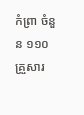កំព្រា ចំនួន ១១០គ្រួសារ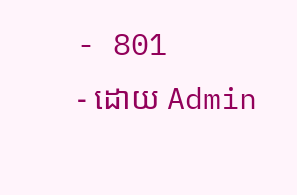- 801
- ដោយ Admin